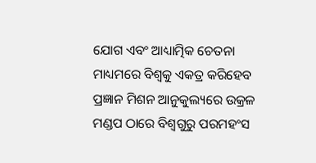ଯୋଗ ଏବଂ ଆଧ୍ୟାତ୍ମିକ ଚେତନା ମାଧ୍ୟମରେ ବିଶ୍ୱକୁ ଏକତ୍ର କରିହେବ
ପ୍ରଜ୍ଞାନ ମିଶନ ଆନୁକୁଲ୍ୟରେ ଉକ୍ରଳ ମଣ୍ଡପ ଠାରେ ବିଶ୍ୱଗୁରୁ ପରମହଂସ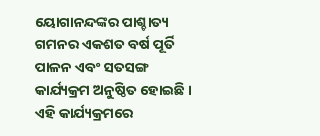ୟୋଗାନନ୍ଦଙ୍କର ପାଶ୍ଚାତ୍ୟ ଗମନର ଏକଶତ ବର୍ଷ ପୂର୍ତି ପାଳନ ଏବଂ ସତସଙ୍ଗ କାର୍ଯ୍ୟକ୍ରମ ଅନୁଷ୍ଠିତ ହୋଇଛି । ଏହି କାର୍ଯ୍ୟକ୍ରମରେ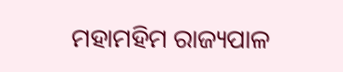ମହାମହିମ ରାଜ୍ୟପାଳ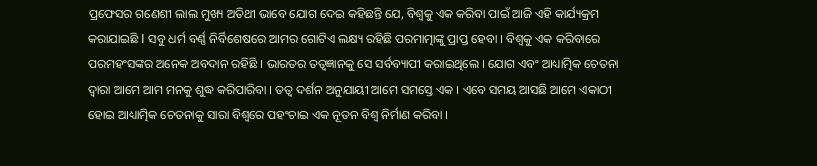ପ୍ରଫେସର ଗଣେଶୀ ଲାଲ ମୁଖ୍ୟ ଅତିଥୀ ଭାବେ ଯୋଗ ଦେଇ କହିଛନ୍ତି ଯେ, ବିଶ୍ୱକୁ ଏକ କରିବା ପାଇଁ ଆଜି ଏହି କାର୍ଯ୍ୟକ୍ରମ କରାଯାଇଛି I ସବୁ ଧର୍ମ ବର୍ଣ୍ଣ ନିର୍ବିଶେଷରେ ଆମର ଗୋଟିଏ ଲକ୍ଷ୍ୟ ରହିଛି ପରମାତ୍ମାଙ୍କୁ ପ୍ରାପ୍ତ ହେବା । ବିଶ୍ୱକୁ ଏକ କରିବାରେ ପରମହଂସଙ୍କର ଅନେକ ଅବଦାନ ରହିଛି । ଭାରତର ତତ୍ୱଜ୍ଞାନକୁ ସେ ସର୍ବବ୍ୟାପୀ କରାଇଥିଲେ । ଯୋଗ ଏବଂ ଆଧ୍ୟାତ୍ମିକ ଚେତନା ଦ୍ୱାରା ଆମେ ଆମ ମନକୁ ଶୁଦ୍ଧ କରିପାରିବା । ତତ୍ୱ ଦର୍ଶନ ଅନୁଯାୟୀ ଆମେ ସମସ୍ତେ ଏକ । ଏବେ ସମୟ ଆସଛି ଆମେ ଏକାଠୀ ହୋଇ ଆଧ୍ୟାତ୍ମିକ ଚେତନାକୁ ସାରା ବିଶ୍ୱରେ ପହଂଚାଇ ଏକ ନୂତନ ବିଶ୍ୱ ନିର୍ମାଣ କରିବା ।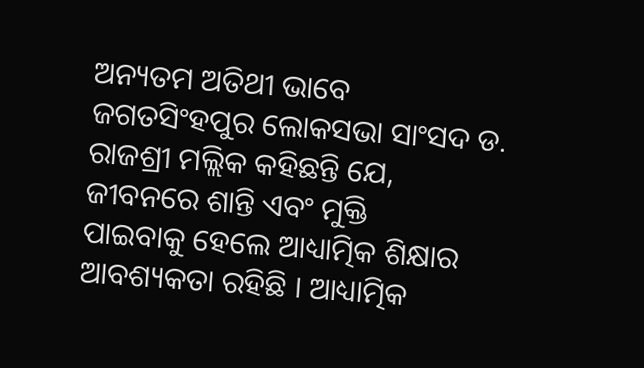ଅନ୍ୟତମ ଅତିଥୀ ଭାବେ ଜଗତସିଂହପୁର ଲୋକସଭା ସାଂସଦ ଡ. ରାଜଶ୍ରୀ ମଲ୍ଲିକ କହିଛନ୍ତି ଯେ, ଜୀବନରେ ଶାନ୍ତି ଏବଂ ମୁକ୍ତି
ପାଇବାକୁ ହେଲେ ଆଧ୍ୟାତ୍ମିକ ଶିକ୍ଷାର ଆବଶ୍ୟକତା ରହିଛି । ଆଧ୍ୟାତ୍ମିକ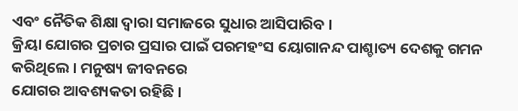ଏବଂ ନୈତିକ ଶିକ୍ଷା ଦ୍ୱାରା ସମାଜରେ ସୁଧାର ଆସିପାରିବ ।
କ୍ରିୟା ଯୋଗର ପ୍ରଚାର ପ୍ରସାର ପାଇଁ ପରମହଂସ ୟୋଗାନନ୍ଦ ପାଶ୍ଚାତ୍ୟ ଦେଶକୁ ଗମନ କରିଥିଲେ । ମନୁଷ୍ୟ ଜୀବନରେ
ଯୋଗର ଆବଶ୍ୟକତା ରହିଛି ।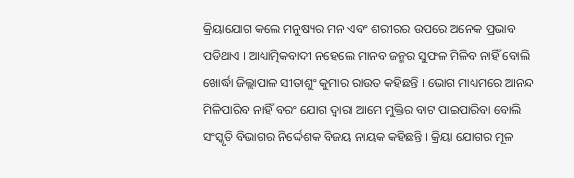କ୍ରିୟାଯୋଗ କଲେ ମନୁଷ୍ୟର ମନ ଏବଂ ଶରୀରର ଉପରେ ଅନେକ ପ୍ରଭାବ ପଡିଥାଏ । ଆଧ୍ୟାତ୍ମିକବାଦୀ ନହେଲେ ମାନବ ଜନ୍ମର ସୁଫଳ ମିଳିବ ନାହିଁ ବୋଲି ଖୋର୍ଦ୍ଧା ଜିଲ୍ଲାପାଳ ସୀତାଶୁଂ କୁମାର ରାଉତ କହିଛନ୍ତି । ଭୋଗ ମାଧ୍ୟମରେ ଆନନ୍ଦ ମିଳିପାରିବ ନାହିଁ ବରଂ ଯୋଗ ଦ୍ୱାରା ଆମେ ମୁକ୍ତିର ବାଟ ପାଇପାରିବା ବୋଲି ସଂସ୍କୃତି ବିଭାଗର ନିର୍ଦ୍ଦେଶକ ବିଜୟ ନାୟକ କହିଛନ୍ତି । କ୍ରିୟା ଯୋଗର ମୂଳ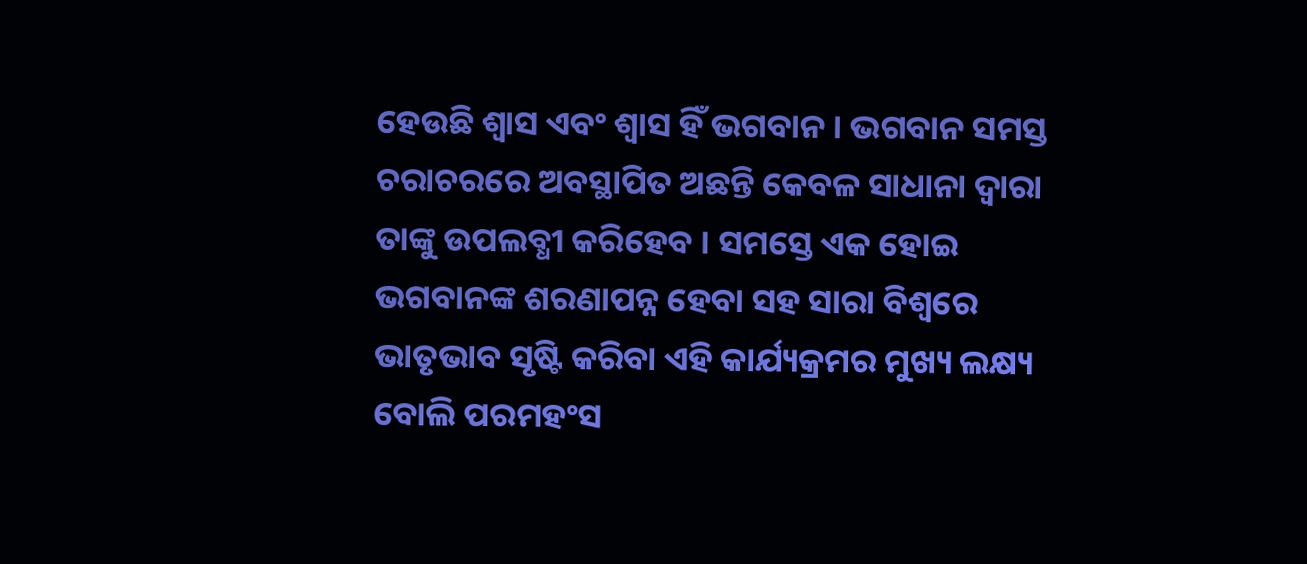ହେଉଛି ଶ୍ୱାସ ଏବଂ ଶ୍ୱାସ ହିଁ ଭଗବାନ । ଭଗବାନ ସମସ୍ତ ଚରାଚରରେ ଅବସ୍ଥାପିତ ଅଛନ୍ତି କେବଳ ସାଧାନା ଦ୍ୱାରା ତାଙ୍କୁ ଉପଲବ୍ଧୀ କରିହେବ । ସମସ୍ତେ ଏକ ହୋଇ ଭଗବାନଙ୍କ ଶରଣାପନ୍ନ ହେବା ସହ ସାରା ବିଶ୍ୱରେ ଭାତୃଭାବ ସୃଷ୍ଟି କରିବା ଏହି କାର୍ଯ୍ୟକ୍ରମର ମୁଖ୍ୟ ଲକ୍ଷ୍ୟ ବୋଲି ପରମହଂସ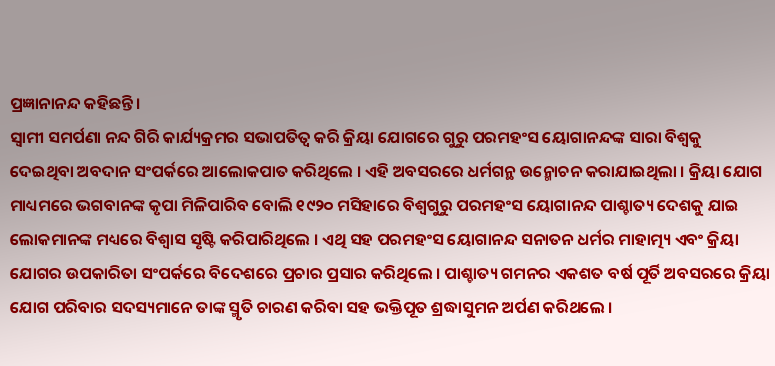ପ୍ରଜ୍ଞାନାନନ୍ଦ କହିଛନ୍ତି ।
ସ୍ୱାମୀ ସମର୍ପଣା ନନ୍ଦ ଗିରି କାର୍ଯ୍ୟକ୍ରମର ସଭାପତିତ୍ୱ କରି କ୍ରିୟା ଯୋଗରେ ଗୁରୁ ପରମହଂସ ୟୋଗାନନ୍ଦଙ୍କ ସାରା ବିଶ୍ୱକୁ
ଦେଇଥିବା ଅବଦାନ ସଂପର୍କରେ ଆଲୋକପାତ କରିଥିଲେ । ଏହି ଅବସରରେ ଧର୍ମଗନ୍ଥ ଉନ୍ମୋଚନ କରାଯାଇଥିଲା । କ୍ରିୟା ଯୋଗ ମାଧ୍ୟମରେ ଭଗବାନଙ୍କ କୃପା ମିଳିପାରିବ ବୋଲି ୧୯୨୦ ମସିହାରେ ବିଶ୍ୱଗୁରୁ ପରମହଂସ ୟୋଗାନନ୍ଦ ପାଶ୍ଚାତ୍ୟ ଦେଶକୁ ଯାଇ ଲୋକମାନଙ୍କ ମଧ୍ୟରେ ବିଶ୍ୱାସ ସୃଷ୍ଟି କରିପାରିଥିଲେ । ଏଥି ସହ ପରମହଂସ ୟୋଗାନନ୍ଦ ସନାତନ ଧର୍ମର ମାହାତ୍ମ୍ୟ ଏବଂ କ୍ରିୟା ଯୋଗର ଉପକାରିତା ସଂପର୍କରେ ବିଦେଶରେ ପ୍ରଚାର ପ୍ରସାର କରିଥିଲେ । ପାଶ୍ଚାତ୍ୟ ଗମନର ଏକଶତ ବର୍ଷ ପୂର୍ତି ଅବସରରେ କ୍ରିୟା ଯୋଗ ପରିବାର ସଦସ୍ୟମାନେ ତାଙ୍କ ସ୍ମୃତି ଚାରଣ କରିବା ସହ ଭକ୍ତିପୂତ ଶ୍ରଦ୍ଧାସୁମନ ଅର୍ପଣ କରିଥଲେ ।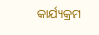କାର୍ଯ୍ୟକ୍ରମ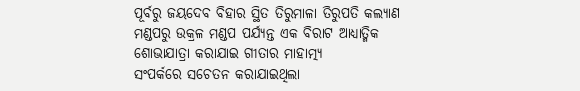ପୂର୍ବରୁ ଜୟଦେବ ବିହାର ସ୍ଥିତ ତିରୁମାଳା ତିରୁପତି କଲ୍ୟାଣ ମଣ୍ଡପରୁ ଉକ୍ରଳ ମଣ୍ଡପ ପର୍ଯ୍ୟନ୍ତ ଏକ ବିରାଟ ଆଧ୍ୟାତ୍ମିକ ଶୋଭାଯାତ୍ରା କରାଯାଇ ଗୀତାର ମାହାତ୍ମ୍ୟ
ସଂପର୍କରେ ସଚେତନ କରାଯାଇଥିଲା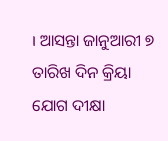। ଆସନ୍ତା ଜାନୁଆରୀ ୭ ତାରିଖ ଦିନ କ୍ରିୟା ଯୋଗ ଦୀକ୍ଷା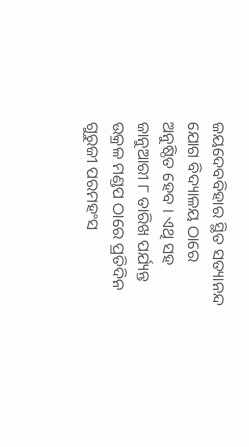ଜୟଦେବବିହାର ସ୍ଥିତ ସତ୍ୟାନନ୍ଦ ଯୋଗ ବିଦ୍ୟାଳୟ ଠାରେ ଅନୁଷ୍ଠିତ ହେବ । ଏଥି ସହ ଜାନୁଆରୀ ୮ ତାରିଖ ପର୍ଯ୍ୟନ୍ତ ଉକ୍ରଳ ମଣ୍ଡପ ଠାରେ ପ୍ରତିଦିନ ଗୁରୁଜୀ ପରମହଂସ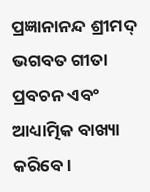ପ୍ରଜ୍ଞାନାନନ୍ଦ ଶ୍ରୀମଦ୍ ଭଗବତ ଗୀତା ପ୍ରବଚନ ଏବଂ ଆଧ୍ୟାତ୍ମିକ ବାଖ୍ୟା କରିବେ ।